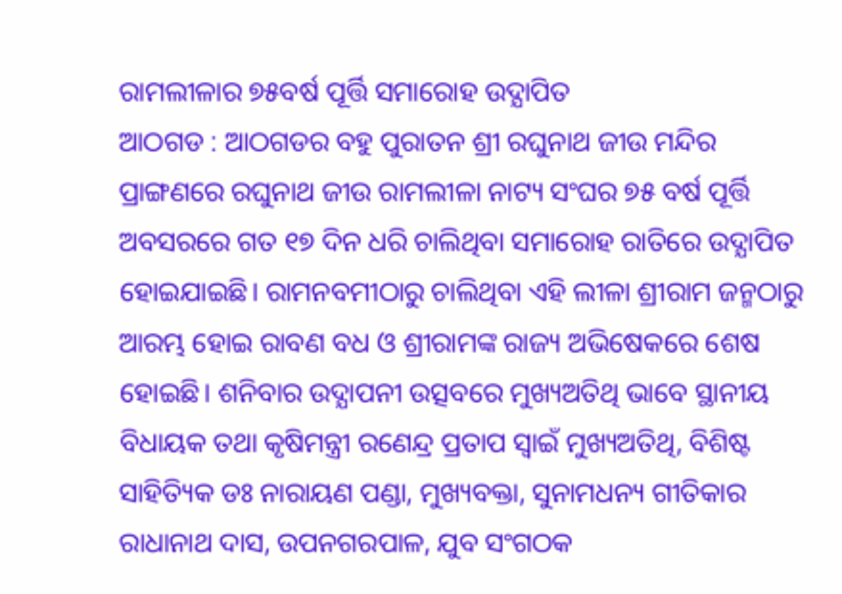ରାମଲୀଳାର ୭୫ବର୍ଷ ପୂର୍ତ୍ତି ସମାରୋହ ଉଦ୍ଯାପିତ
ଆଠଗଡ : ଆଠଗଡର ବହୁ ପୁରାତନ ଶ୍ରୀ ରଘୁନାଥ ଜୀଉ ମନ୍ଦିର ପ୍ରାଙ୍ଗଣରେ ରଘୁନାଥ ଜୀଉ ରାମଲୀଳା ନାଟ୍ୟ ସଂଘର ୭୫ ବର୍ଷ ପୂର୍ତ୍ତି ଅବସରରେ ଗତ ୧୭ ଦିନ ଧରି ଚାଲିଥିବା ସମାରୋହ ରାତିରେ ଉଦ୍ଯାପିତ ହୋଇଯାଇଛି। ରାମନବମୀଠାରୁ ଚାଲିଥିବା ଏହି ଲୀଳା ଶ୍ରୀରାମ ଜନ୍ମଠାରୁ ଆରମ୍ଭ ହୋଇ ରାବଣ ବଧ ଓ ଶ୍ରୀରାମଙ୍କ ରାଜ୍ୟ ଅଭିଷେକରେ ଶେଷ ହୋଇଛି। ଶନିବାର ଉଦ୍ଯାପନୀ ଉତ୍ସବରେ ମୁଖ୍ୟଅତିଥି ଭାବେ ସ୍ଥାନୀୟ ବିଧାୟକ ତଥା କୃଷିମନ୍ତ୍ରୀ ରଣେନ୍ଦ୍ର ପ୍ରତାପ ସ୍ୱାଇଁ ମୁଖ୍ୟଅତିଥି, ବିଶିଷ୍ଟ ସାହିତ୍ୟିକ ଡଃ ନାରାୟଣ ପଣ୍ଡା, ମୁଖ୍ୟବକ୍ତା, ସୁନାମଧନ୍ୟ ଗୀତିକାର ରାଧାନାଥ ଦାସ, ଉପନଗରପାଳ, ଯୁବ ସଂଗଠକ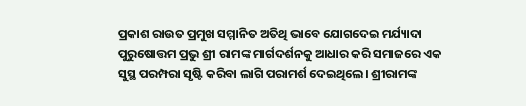ପ୍ରକାଶ ରାଉତ ପ୍ରମୁଖ ସମ୍ମାନିତ ଅତିଥି ଭାବେ ଯୋଗଦେଇ ମର୍ଯ୍ୟାଦା ପୁରୁଷୋତ୍ତମ ପ୍ରଭୁ ଶ୍ରୀ ରାମଙ୍କ ମାର୍ଗଦର୍ଶନକୁ ଆଧାର କରି ସମାଜରେ ଏକ ସୁସ୍ଥ ପରମ୍ପରା ସୃଷ୍ଟି କରିବା ଲାଗି ପରାମର୍ଶ ଦେଇଥିଲେ। ଶ୍ରୀରାମଙ୍କ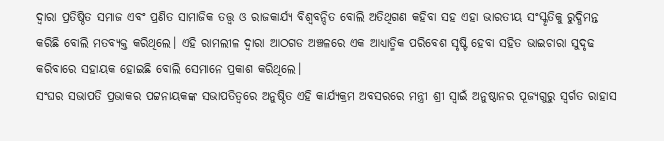ଦ୍ୱାରା ପ୍ରତିଷ୍ଠିତ ସମାଜ ଏବଂ ପ୍ରଣିତ ସାମାଜିକ ତତ୍ତ୍ୱ ଓ ରାଜକାର୍ଯ୍ୟ ବିଶ୍ୱବନ୍ଦିତ ବୋଲି ଅତିଥିଗଣ କହିବା ସହ ଏହା ଭାରତୀୟ ସଂସ୍କୃତିକୁ ରୁଦ୍ଧିମନ୍ତ କରିଛି ବୋଲି ମତବ୍ୟକ୍ତ କରିଥିଲେ। ଏହି ରାମଲୀଳ ଦ୍ୱାରା ଆଠଗଡ ଅଞ୍ଚଳରେ ଏକ ଆଧ୍ୟାତ୍ମିକ ପରିବେଶ ସୃଷ୍ଟି ହେବା ସହିତ ଭାଇଚାରା ସୁଦୃଢ କରିବାରେ ସହାୟକ ହୋଇଛି ବୋଲି ସେମାନେ ପ୍ରକାଶ କରିଥିଲେ।
ସଂଘର ସଭାପତି ପ୍ରଭାକର ପଟ୍ଟନାୟକଙ୍କ ସଭାପତିତ୍ୱରେ ଅନୁଷ୍ଠିତ ଏହି କାର୍ଯ୍ୟକ୍ରମ ଅବସରରେ ମନ୍ତ୍ରୀ ଶ୍ରୀ ସ୍ୱାଇଁ ଅନୁଷ୍ଠାନର ପୂଜ୍ୟଗୁରୁ ସ୍ୱର୍ଗତ ରାହାସ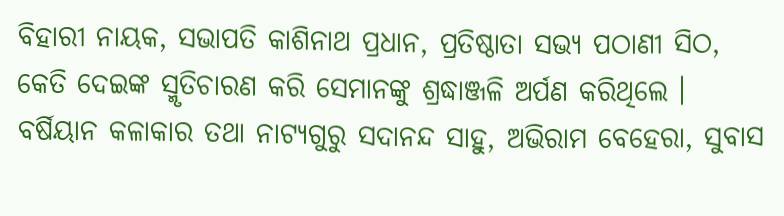ବିହାରୀ ନାୟକ, ସଭାପତି କାଶିନାଥ ପ୍ରଧାନ, ପ୍ରତିଷ୍ଠାତା ସଭ୍ୟ ପଠାଣୀ ସିଠ, କେତି ଦେଇଙ୍କ ସ୍ମୃତିଚାରଣ କରି ସେମାନଙ୍କୁ ଶ୍ରଦ୍ଧାଞ୍ଜଳି ଅର୍ପଣ କରିଥିଲେ । ବର୍ଷିୟାନ କଳାକାର ତଥା ନାଟ୍ୟଗୁରୁ ସଦାନନ୍ଦ ସାହୁ, ଅଭିରାମ ବେହେରା, ସୁବାସ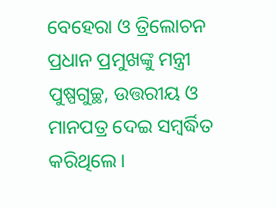ବେହେରା ଓ ତ୍ରିଲୋଚନ ପ୍ରଧାନ ପ୍ରମୁଖଙ୍କୁ ମନ୍ତ୍ରୀ ପୁଷ୍ପଗୁଚ୍ଛ, ଉତ୍ତରୀୟ ଓ ମାନପତ୍ର ଦେଇ ସମ୍ବର୍ଦ୍ଧିତ କରିଥିଲେ।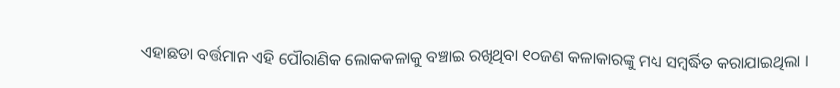ଏହାଛଡା ବର୍ତ୍ତମାନ ଏହି ପୌରାଣିକ ଲୋକକଳାକୁ ବଞ୍ଚାଇ ରଖିଥିବା ୧୦ଜଣ କଳାକାରଙ୍କୁ ମଧ୍ୟ ସମ୍ବର୍ଦ୍ଧିତ କରାଯାଇଥିଲା ।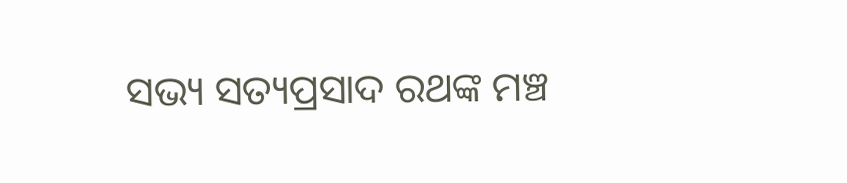ସଭ୍ୟ ସତ୍ୟପ୍ରସାଦ ରଥଙ୍କ ମଞ୍ଚ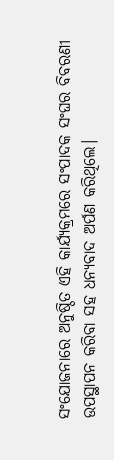ସଂଯୋଜନାରେ ଅନୁଷ୍ଠିତ ଏହି କାର୍ଯ୍ୟକ୍ରମରେ ସଂପାଦକ ସଂଘର ବିବରଣୀ ଉପସ୍ଥାପନ କରିବା ସହ ଧନ୍ୟବାଦ ଅର୍ପଣ କରିଥିଲେ।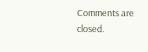Comments are closed.